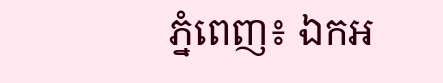ភ្នំពេញ៖ ឯកអ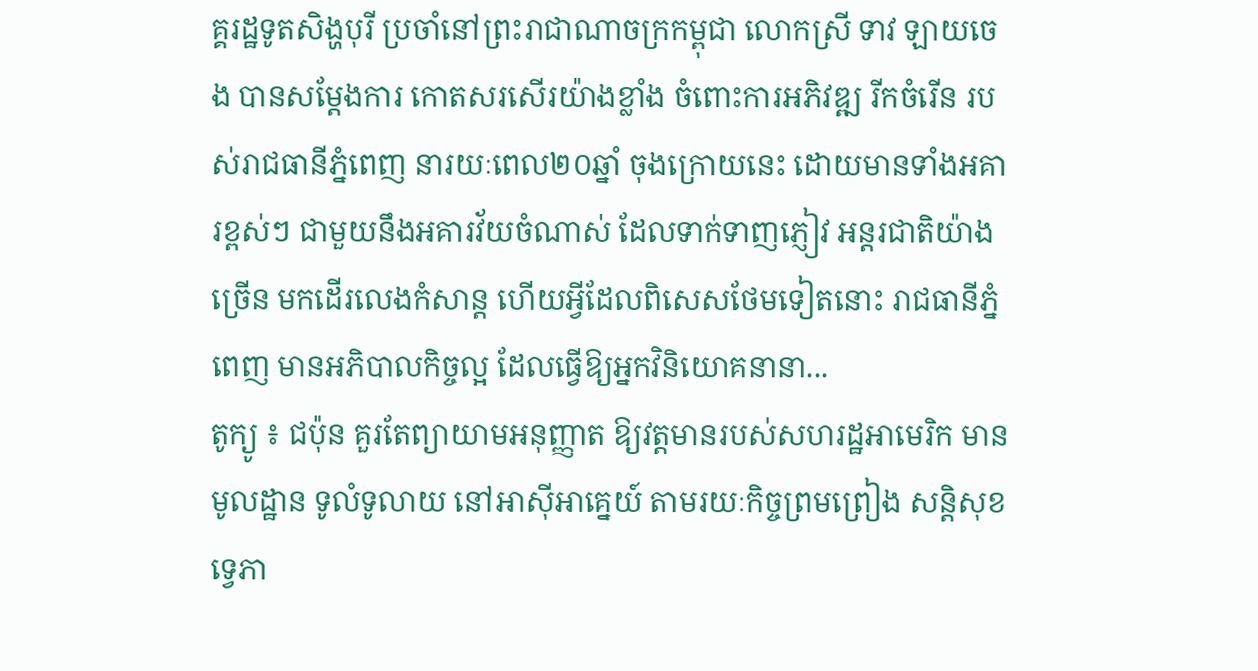គ្គរដ្ឋទូតសិង្ហបុរី ប្រចាំនៅព្រះរាជាណាចក្រកម្ពុជា លោកស្រី ទាវ ឡាយចេង បានសម្តែងការ កោតសរសើរយ៉ាងខ្លាំង ចំពោះការអភិវឌ្ឍ រីកចំរើន របស់រាជធានីភ្នំពេញ នារយៈពេល២០ឆ្នាំ ចុងក្រោយនេះ ដោយមានទាំងអគារខ្ពស់ៗ ជាមួយនឹងអគារវ័យចំណាស់ ដែលទាក់ទាញភ្ញៀវ អន្តរជាតិយ៉ាងច្រើន មកដើរលេងកំសាន្ត ហើយអ្វីដែលពិសេសថែមទៀតនោះ រាជធានីភ្នំពេញ មានអភិបាលកិច្ចល្អ ដែលធ្វើឱ្យអ្នកវិនិយោគនានា...
តូក្យូ ៖ ជប៉ុន គួរតែព្យាយាមអនុញ្ញាត ឱ្យវត្តមានរបស់សហរដ្ឋអាមេរិក មានមូលដ្ឋាន ទូលំទូលាយ នៅអាស៊ីអាគ្នេយ៍ តាមរយៈកិច្ចព្រមព្រៀង សន្តិសុខទ្វេភា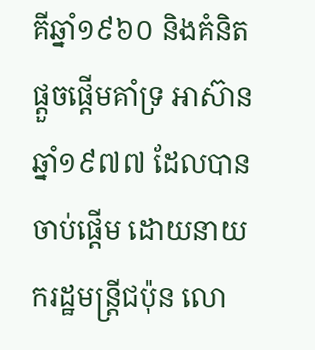គីឆ្នាំ១៩៦០ និងគំនិតផ្តួចផ្តើមគាំទ្រ អាស៊ាន ឆ្នាំ១៩៧៧ ដែលបានចាប់ផ្តើម ដោយនាយករដ្ឋមន្ត្រីជប៉ុន លោ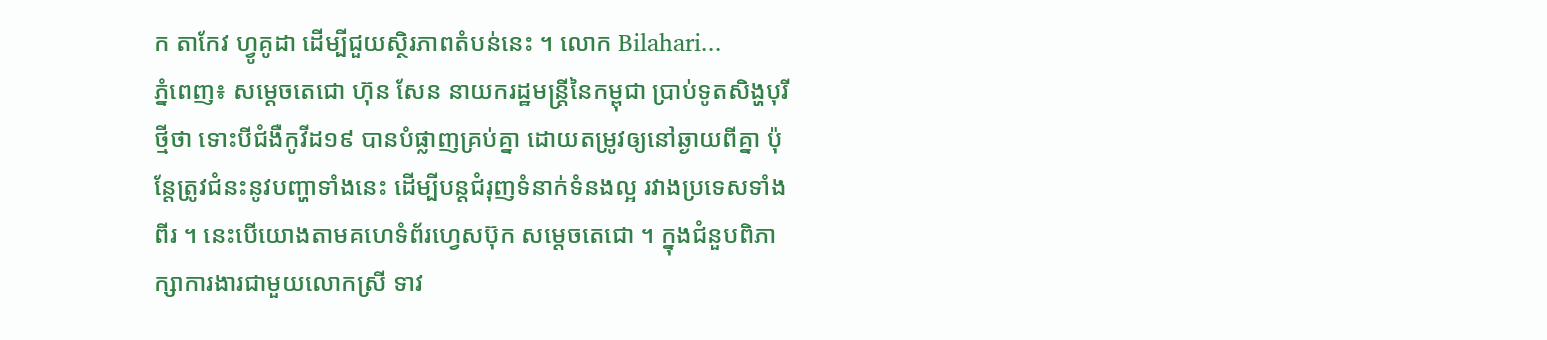ក តាកែវ ហ្វូគូដា ដើម្បីជួយស្ថិរភាពតំបន់នេះ ។ លោក Bilahari...
ភ្នំពេញ៖ សម្ដេចតេជោ ហ៊ុន សែន នាយករដ្ឋមន្ដ្រីនៃកម្ពុជា ប្រាប់ទូតសិង្ហបុរីថ្មីថា ទោះបីជំងឺកូវីដ១៩ បានបំផ្លាញគ្រប់គ្នា ដោយតម្រូវឲ្យនៅឆ្ងាយពីគ្នា ប៉ុន្តែត្រូវជំនះនូវបញ្ហាទាំងនេះ ដើម្បីបន្តជំរុញទំនាក់ទំនងល្អ រវាងប្រទេសទាំងពីរ ។ នេះបើយោងតាមគហេទំព័រហ្វេសប៊ុក សម្ដេចតេជោ ។ ក្នុងជំនួបពិភាក្សាការងារជាមួយលោកស្រី ទាវ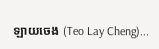ឡាយចេង (Teo Lay Cheng)...